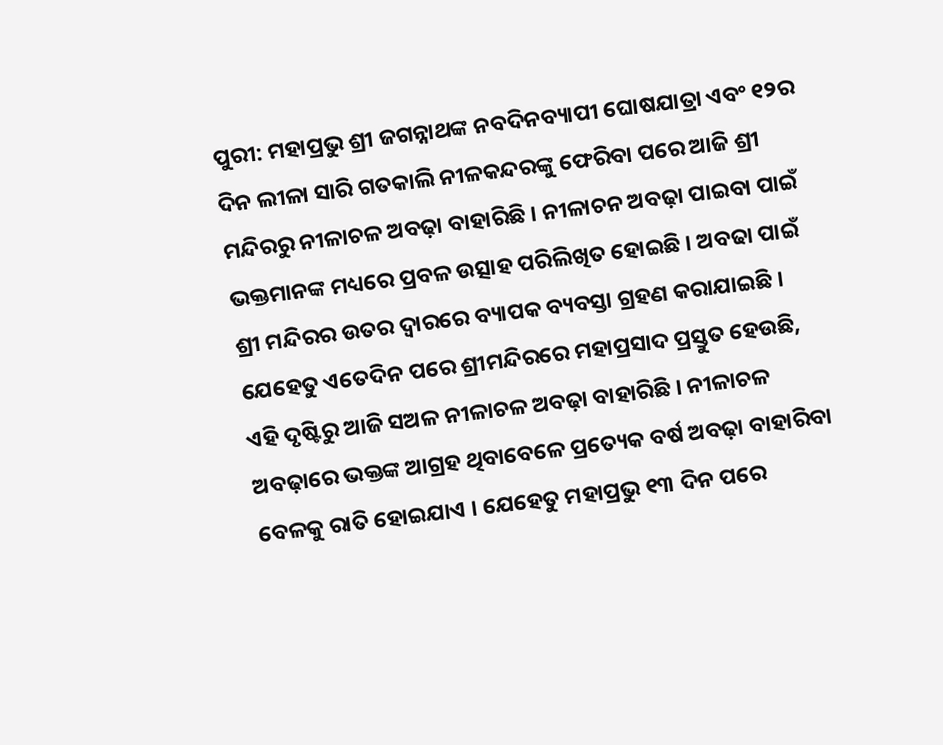ପୁରୀ: ମହାପ୍ରଭୁ ଶ୍ରୀ ଜଗନ୍ନାଥଙ୍କ ନବଦିନବ୍ୟାପୀ ଘୋଷଯାତ୍ରା ଏବଂ ୧୨ର ଦିନ ଲୀଳା ସାରି ଗତକାଲି ନୀଳକନ୍ଦରଙ୍କୁ ଫେରିବା ପରେ ଆଜି ଶ୍ରୀ ମନ୍ଦିରରୁ ନୀଳାଚଳ ଅବଢ଼ା ବାହାରିଛି । ନୀଳାଚନ ଅବଢ଼ା ପାଇବା ପାଇଁ ଭକ୍ତମାନଙ୍କ ମଧ୍ୟରେ ପ୍ରବଳ ଉତ୍ସାହ ପରିଲିଖିତ ହୋଇଛି । ଅବଢା ପାଇଁ ଶ୍ରୀ ମନ୍ଦିରର ଉତର ଦ୍ୱାରରେ ବ୍ୟାପକ ବ୍ୟବସ୍ତା ଗ୍ରହଣ କରାଯାଇଛି ।
ଯେହେତୁ ଏତେଦିନ ପରେ ଶ୍ରୀମନ୍ଦିରରେ ମହାପ୍ରସାଦ ପ୍ରସ୍ତୁତ ହେଉଛି, ଏହି ଦୃଷ୍ଟିରୁ ଆଜି ସଅଳ ନୀଳାଚଳ ଅବଢ଼ା ବାହାରିଛି । ନୀଳାଚଳ ଅବଢ଼ାରେ ଭକ୍ତଙ୍କ ଆଗ୍ରହ ଥିବାବେଳେ ପ୍ରତ୍ୟେକ ବର୍ଷ ଅବଢ଼ା ବାହାରିବା ବେଳକୁ ରାତି ହୋଇଯାଏ । ଯେହେତୁ ମହାପ୍ରଭୁ ୧୩ ଦିନ ପରେ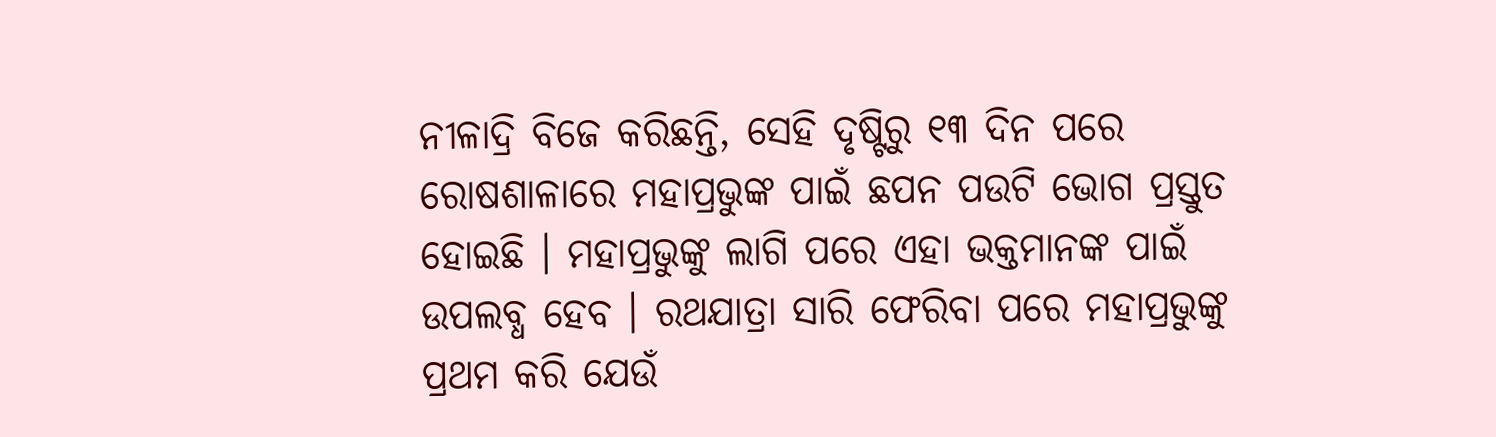ନୀଳାଦ୍ରି ବିଜେ କରିଛନ୍ତି, ସେହି ଦୃଷ୍ଟିରୁ ୧୩ ଦିନ ପରେ ରୋଷଶାଳାରେ ମହାପ୍ରଭୁଙ୍କ ପାଇଁ ଛପନ ପଉଟି ଭୋଗ ପ୍ରସ୍ତୁତ ହୋଇଛି । ମହାପ୍ରଭୁଙ୍କୁ ଲାଗି ପରେ ଏହା ଭକ୍ତମାନଙ୍କ ପାଇଁ ଉପଲବ୍ଧ ହେବ । ରଥଯାତ୍ରା ସାରି ଫେରିବା ପରେ ମହାପ୍ରଭୁଙ୍କୁ ପ୍ରଥମ କରି ଯେଉଁ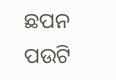ଛପନ ପଉଟି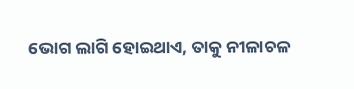ଭୋଗ ଲାଗି ହୋଇଥାଏ, ତାକୁ ନୀଳାଚଳ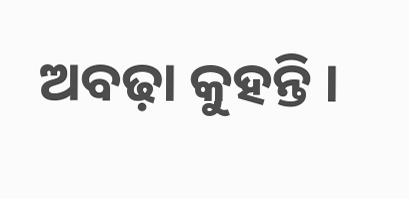ଅବଢ଼ା କୁହନ୍ତି ।